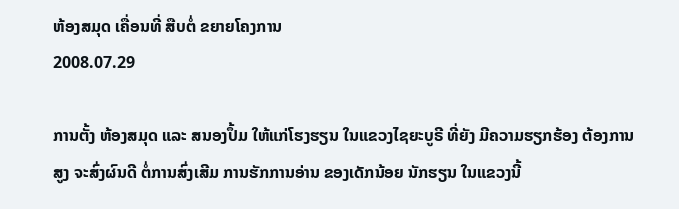ຫ້ອງສມຸດ ເຄື່ອນທີ່ ສືບຕໍ່ ຂຍາຍໂຄງການ
2008.07.29

ການຕັ້ງ ຫ້ອງສມຸດ ແລະ ສນອງປຶ້ມ ໃຫ້ແກ່ໂຮງຮຽນ ໃນແຂວງໄຊຍະບູຣີ ທີ່ຍັງ ມີຄວາມຮຽກຮ້ອງ ຕ້ອງການສູງ ຈະສົ່ງຜົນດີ ຕໍ່ການສົ່ງເສີມ ການຮັກການອ່ານ ຂອງເດັກນ້ອຍ ນັກຮຽນ ໃນແຂວງນີ້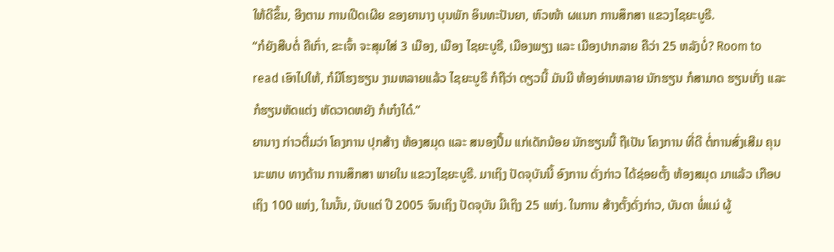ໃຫ້ດີຂຶ້ນ, ອີງຕາມ ການເປີດເຜີຍ ຂອງຍານາງ ບຸນພັກ ອິນທະປັນຍາ, ຫົວໜ້າ ຜແນກ ການສຶກສາ ແຂວງໄຊຍະບູຣີ.
“ກໍຍັງສືບຕໍ່ ຄືເກົ່າ, ຂະເຈົ້າ ຈະສຸມໃສ່ 3 ເມືອງ, ເມືອງ ໄຊຍະບູຣີ, ເມືອງພຽງ ແລະ ເມືອງປາກລາຍ ຄືວ່າ 25 ຫລັງບໍ່? Room to read ເອົາໄປໃຫ້, ກໍມີໂຮງຮຽນ ງາມຫລາຍແລ້ວ ໄຊຍະບູຣີ ກໍຖືວ່າ ດຽວນີ້ ມັນມີ ຫ້ອງອ່ານຫລາຍ ນັກຮຽນ ກໍສາມາດ ຮຽນເກັ່ງ ແລະ ກໍຮຽນຫັດແຕ່ງ ຫັດວາດຫຍັງ ກໍເກ໋ງໃດ໋.”
ຍານາງ ກ່າວຕື່ມວ່າ ໂຄງການ ປຸກສ້າງ ຫ້ອງສມຸດ ແລະ ສນອງປື້ມ ແກ່ເດັກນ້ອຍ ນັກຮຽນນີ້ ຖືເປັນ ໂຄງການ ທີ່ດີ ຕໍ່ການສົ່ງເສີມ ຄຸນນະພາບ ທາງດ້ານ ການສຶກສາ ພາຍໃນ ແຂວງໄຊຍະບູຣີ. ມາເຖິງ ປັດຈຸບັນນີ້ ອົງການ ດັ່ງກ່າວ ໄດ້ຊ່ອຍຕັ້ງ ຫ້ອງສມຸດ ມາແລ້ວ ເກືອບເຖິງ 100 ແຫ່ງ, ໃນນັ້ນ, ນັບແຕ່ ປີ 2005 ຈົນເຖິງ ປັດຈຸບັນ ມີເຖິງ 25 ແຫ່ງ. ໃນການ ສ້າງຕັ້ງດັ່ງກ່າວ, ບັນດາ ພໍ່ແມ່ ຜູ້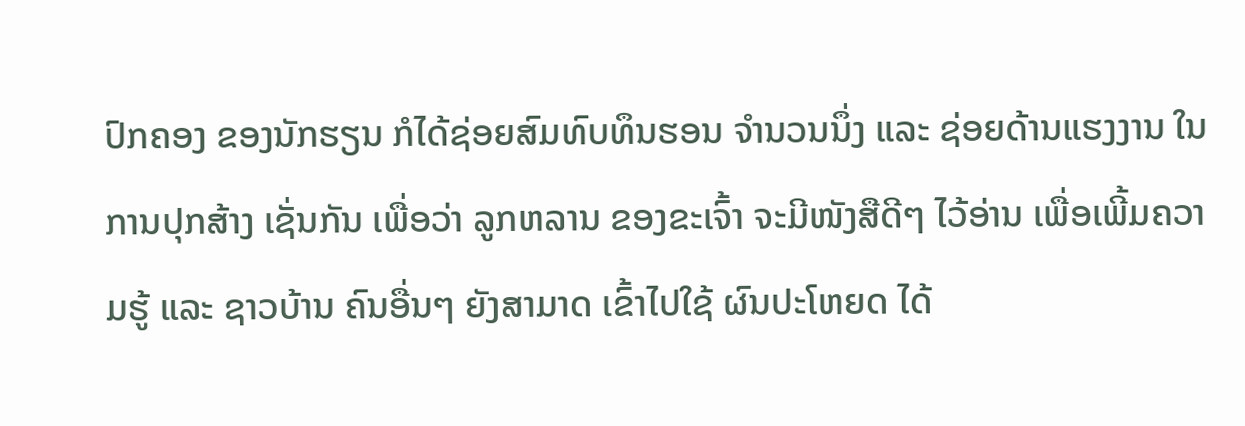ປົກຄອງ ຂອງນັກຮຽນ ກໍໄດ້ຊ່ອຍສົມທົບທຶນຮອນ ຈໍານວນນຶ່ງ ແລະ ຊ່ອຍດ້ານແຮງງານ ໃນການປຸກສ້າງ ເຊັ່ນກັນ ເພື່ອວ່າ ລູກຫລານ ຂອງຂະເຈົ້າ ຈະມີໜັງສືດີໆ ໄວ້ອ່ານ ເພື່ອເພີ້ມຄວາມຮູ້ ແລະ ຊາວບ້ານ ຄົນອື່ນໆ ຍັງສາມາດ ເຂົ້າໄປໃຊ້ ຜົນປະໂຫຍດ ໄດ້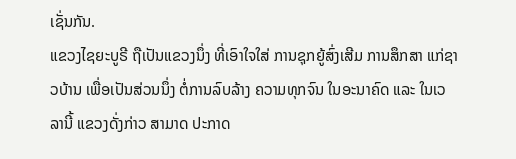ເຊັ່ນກັນ.
ແຂວງໄຊຍະບູຣີ ຖືເປັນແຂວງນຶ່ງ ທີ່ເອົາໃຈໃສ່ ການຊຸກຍູ້ສົ່ງເສີມ ການສຶກສາ ແກ່ຊາວບ້ານ ເພື່ອເປັນສ່ວນນຶ່ງ ຕໍ່ການລົບລ້າງ ຄວາມທຸກຈົນ ໃນອະນາຄົດ ແລະ ໃນເວລານີ້ ແຂວງດັ່ງກ່າວ ສາມາດ ປະກາດ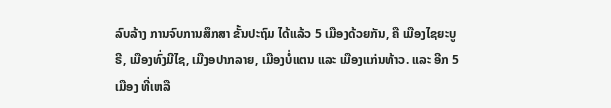ລົບລ້າງ ການຈົບການສຶກສາ ຂັ້ນປະຖົມ ໄດ້ແລ້ວ 5 ເມືອງດ້ວຍກັນ, ຄື ເມືອງໄຊຍະບູຣີ, ເມືອງທົ່ງມີໄຊ, ເມືງອປາກລາຍ, ເມືອງບໍ່ແຕນ ແລະ ເມືອງແກ່ນທ້າວ. ແລະ ອີກ 5 ເມືອງ ທີ່ເຫລື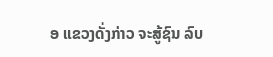ອ ແຂວງດັ່ງກ່າວ ຈະສູ້ຊົນ ລົບ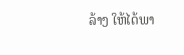ລ້າງ ໃຫ້ໄດ້ພາ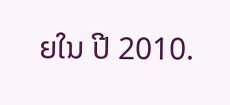ຍໃນ ປີ 2010.